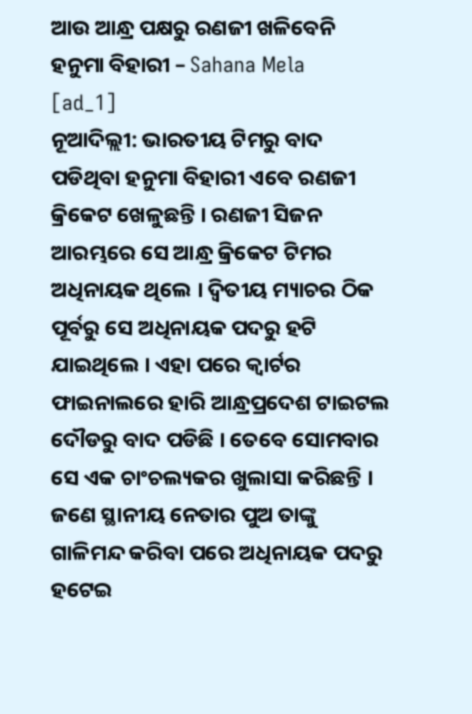ଆଉ ଆନ୍ଧ୍ର ପକ୍ଷରୁ ରଣଜୀ ଖଳିବେନି ହନୁମା ବିହାରୀ – Sahana Mela
[ad_1]
ନୂଆଦିଲ୍ଲୀ: ଭାରତୀୟ ଟିମରୁ ବାଦ ପଡିଥିବା ହନୁମା ବିହାରୀ ଏବେ ରଣଜୀ କ୍ରିକେଟ ଖେଳୁଛନ୍ତି । ରଣଜୀ ସିଜନ ଆରମ୍ଭରେ ସେ ଆନ୍ଧ୍ର କ୍ରିକେଟ ଟିମର ଅଧିନାୟକ ଥିଲେ । ଦ୍ୱିତୀୟ ମ୍ୟାଚର ଠିକ ପୂର୍ବରୁ ସେ ଅଧିନାୟକ ପଦରୁ ହଟି ଯାଇଥିଲେ । ଏହା ପରେ କ୍ୱାର୍ଟର ଫାଇନାଲରେ ହାରି ଆନ୍ଧ୍ରପ୍ରଦେଶ ଟାଇଟଲ ଦୌଡରୁ ବାଦ ପଡିଛି । ତେବେ ସୋମବାର ସେ ଏକ ଚାଂଚଲ୍ୟକର ଖୁଲାସା କରିଛନ୍ତି । ଜଣେ ସ୍ଥାନୀୟ ନେତାର ପୁଅ ତାଙ୍କୁ ଗାଳିମନ୍ଦ କରିବା ପରେ ଅଧିନାୟକ ପଦରୁ ହଟେଇ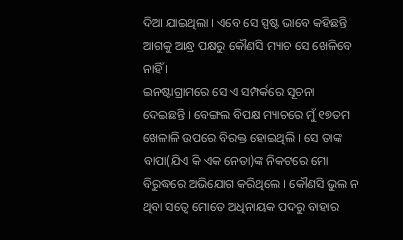ଦିଆ ଯାଇଥିଲା । ଏବେ ସେ ସ୍ପଷ୍ଟ ଭାବେ କହିଛନ୍ତି ଆଗକୁ ଆନ୍ଧ୍ର ପକ୍ଷରୁ କୌଣସି ମ୍ୟାଚ ସେ ଖେଳିବେ ନାହିଁ ।
ଇନଷ୍ଟାଗ୍ରାମରେ ସେ ଏ ସମ୍ପର୍କରେ ସୂଚନା ଦେଇଛନ୍ତି । ବେଙ୍ଗଲ ବିପକ୍ଷ ମ୍ୟାଚରେ ମୁଁ ୧୭ତମ ଖେଳାଳି ଉପରେ ବିରକ୍ତ ହୋଇଥିଲି । ସେ ତାଙ୍କ ବାପା(ଯିଏ କି ଏକ ନେତା)ଙ୍କ ନିକଟରେ ମୋ ବିରୁଦ୍ଧରେ ଅଭିଯୋଗ କରିଥିଲେ । କୌଣସି ଭୁଲ ନ ଥିବା ସତ୍ୱେ ମୋତେ ଅଧିନାୟକ ପଦରୁ ବାହାର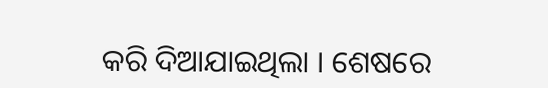କରି ଦିଆଯାଇଥିଲା । ଶେଷରେ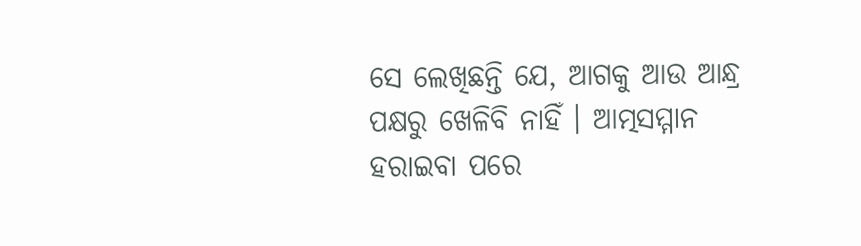ସେ ଲେଖିଛନ୍ତି ଯେ, ଆଗକୁ ଆଉ ଆନ୍ଧ୍ର ପକ୍ଷରୁ ଖେଳିବି ନାହିଁ । ଆତ୍ମସମ୍ମାନ ହରାଇବା ପରେ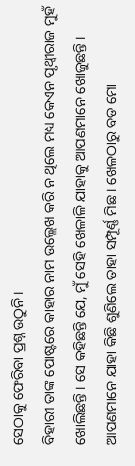ସେଠାକୁ ଫେରିବା ପ୍ରଶ୍ନ ଉଠୁନି ।
ବିହାରୀ ତାଙ୍କ ପୋଷ୍ଟରେ କାହାର ନାମ ଉଲ୍ଲେଖ କରି ନ ଥିଲେ ମଧ୍ୟ କେଏନ ପୃଥ୍ୱୀରାଜ ମୁହଁ ଖୋଲିଛନ୍ତି । ସେ କହିଛନ୍ତି ଯେ, ମୁଁ ସେହି ଖେଳାଳି ଯାହାକୁ ଆପଣମାନେ ଖୋଜୁଛନ୍ତି । ଆପଣମାନେ ଯାହା କିଛି ଶୁଣିଲେ ତାହା ସମ୍ପୂର୍ଣ୍ଣ ମିଛ । ଖେଳଠାରୁ ବଡ ମୋ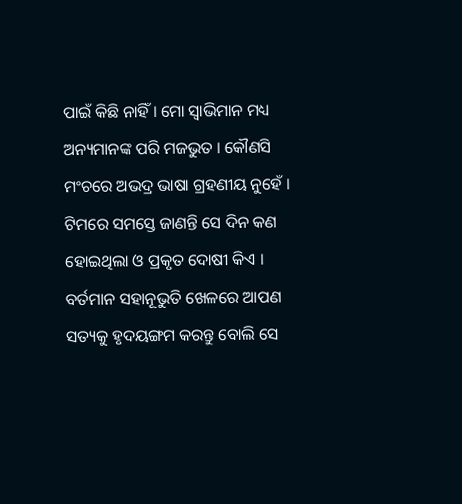ପାଇଁ କିଛି ନାହିଁ । ମୋ ସ୍ୱାଭିମାନ ମଧ୍ୟ ଅନ୍ୟମାନଙ୍କ ପରି ମଜଭୁତ । କୌଣସି ମଂଚରେ ଅଭଦ୍ର ଭାଷା ଗ୍ରହଣୀୟ ନୁହେଁ । ଟିମରେ ସମସ୍ତେ ଜାଣନ୍ତି ସେ ଦିନ କଣ ହୋଇଥିଲା ଓ ପ୍ରକୃତ ଦୋଷୀ କିଏ । ବର୍ତମାନ ସହାନୂଭୁତି ଖେଳରେ ଆପଣ ସତ୍ୟକୁ ହୃଦୟଙ୍ଗମ କରନ୍ତୁ ବୋଲି ସେ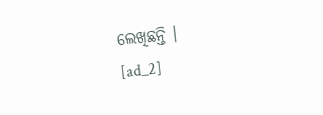ଲେଖିଛନ୍ତି ।
[ad_2]